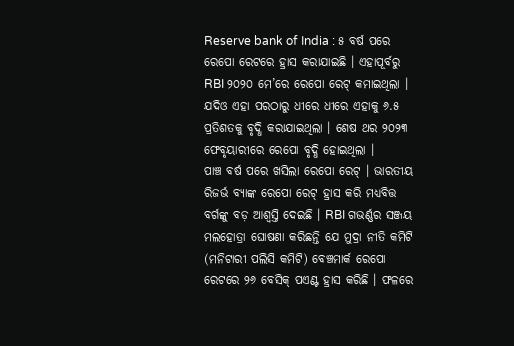Reserve bank of India : ୫ ବର୍ଷ ପରେ ରେପୋ ରେଟରେ ହ୍ରାସ କରାଯାଇଛି । ଏହାପୂର୍ବରୁ RBI ୨୦୨୦ ମେ’ରେ ରେପୋ ରେଟ୍ କମାଇଥିଲା । ଯଦିଓ ଏହା ପରଠାରୁ ଧୀରେ ଧୀରେ ଏହାକୁ ୬.୫ ପ୍ରତିଶତକୁ ବୃଦ୍ଧି କରାଯାଇଥିଲା । ଶେଷ ଥର ୨୦୨୩ ଫେବୃୟାରୀରେ ରେପୋ ବୃଦ୍ଧି ହୋଇଥିଲା ।
ପାଞ୍ଚ ବର୍ଷ ପରେ ଖସିଲା ରେପୋ ରେଟ୍ । ଭାରତୀୟ ରିଜର୍ଭ ବ୍ୟାଙ୍କ ରେପୋ ରେଟ୍ ହ୍ରାସ କରି ମଧ୍ୟବିତ୍ତ ବର୍ଗଙ୍କୁ ବଡ଼ ଆଶ୍ୱସ୍ତି ଦେଇଛି । RBI ଗଭର୍ଣ୍ଣର ସଞ୍ଜୟ ମଲହୋତ୍ରା ଘୋଷଣା କରିଛନ୍ତି ଯେ ମୁଦ୍ରା ନୀତି କମିଟି (ମନିଟାରୀ ପଲିସି କମିଟି) ବେଞ୍ଚମାର୍କ ରେପୋ ରେଟରେ ୨୬ ବେସିକ୍ ପଏଣ୍ଟ ହ୍ରାସ କରିଛି । ଫଳରେ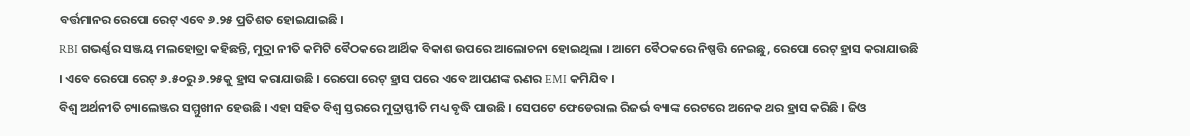ବର୍ତ୍ତମାନର ରେପୋ ରେଟ୍ ଏବେ ୬.୨୫ ପ୍ରତିଶତ ହୋଇଯାଇଛି ।
RBI ଗଭର୍ଣ୍ଣର ସଞ୍ଜୟ ମଲହୋତ୍ରା କହିଛନ୍ତି, ମୁଦ୍ରା ନୀତି କମିଟି ବୈଠକରେ ଆର୍ଥିକ ବିକାଶ ଉପରେ ଆଲୋଚନା ହୋଇଥିଲା । ଆମେ ବୈଠକରେ ନିଷ୍ପତ୍ତି ନେଇଛୁ, ରେପୋ ରେଟ୍ ହ୍ରାସ କରାଯାଉଛି । ଏବେ ରେପୋ ରେଟ୍ ୬.୫୦ରୁ ୬.୨୫କୁ ହ୍ରାସ କରାଯାଉଛି । ରେପୋ ରେଟ୍ ହ୍ରାସ ପରେ ଏବେ ଆପଣଙ୍କ ଋଣର EMI କମିଯିବ ।
ବିଶ୍ୱ ଅର୍ଥନୀତି ଚ୍ୟାଲେଞ୍ଜର ସମ୍ମୁଖୀନ ହେଉଛି । ଏହା ସହିତ ବିଶ୍ୱ ସ୍ତରରେ ମୁଦ୍ରାସ୍ଫୀତି ମଧ୍ୟ ବୃଦ୍ଧି ପାଉଛି । ସେପଟେ ଫେଡେରାଲ ରିଜର୍ଭ ବ୍ୟାଙ୍କ ରେଟରେ ଅନେକ ଥର ହ୍ରାସ କରିଛି । ଜିଓ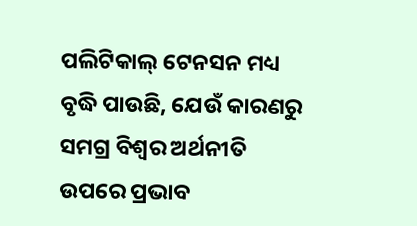ପଲିଟିକାଲ୍ ଟେନସନ ମଧ୍ୟ ବୃଦ୍ଧି ପାଉଛି, ଯେଉଁ କାରଣରୁ ସମଗ୍ର ବିଶ୍ୱର ଅର୍ଥନୀତି ଉପରେ ପ୍ରଭାବ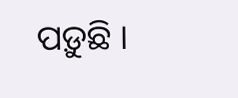ପଡ଼ୁଛି ।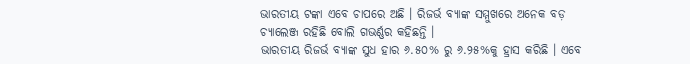ଭାରତୀୟ ଟଙ୍କା ଏବେ ଚାପରେ ଅଛି । ରିଜର୍ଭ ବ୍ୟାଙ୍କ ସମ୍ମୁଖରେ ଅନେକ ବଡ଼ ଚ୍ୟାଲେଞ୍ଜ ରହିଛି ବୋଲି ଗଭର୍ଣ୍ଣର କହିଛନ୍ତି ।
ଭାରତୀୟ ରିଜର୍ଭ ବ୍ୟାଙ୍କ ସୁଧ ହାର ୬.୫୦% ରୁ ୬.୨୫%କୁ ହ୍ରାସ କରିଛି । ଏବେ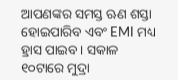ଆପଣଙ୍କର ସମସ୍ତ ଋଣ ଶସ୍ତା ହୋଇପାରିବ ଏବଂ EMI ମଧ୍ୟ ହ୍ରାସ ପାଇବ । ସକାଳ ୧୦ଟାରେ ମୁଦ୍ରା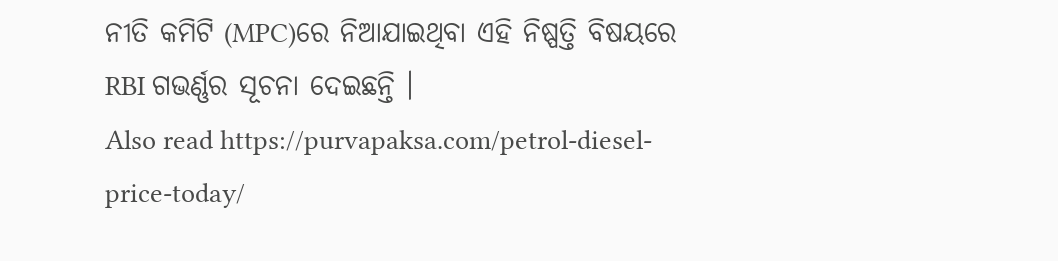ନୀତି କମିଟି (MPC)ରେ ନିଆଯାଇଥିବା ଏହି ନିଷ୍ପତ୍ତି ବିଷୟରେ RBI ଗଭର୍ଣ୍ଣର ସୂଚନା ଦେଇଛନ୍ତି ।
Also read https://purvapaksa.com/petrol-diesel-price-today/